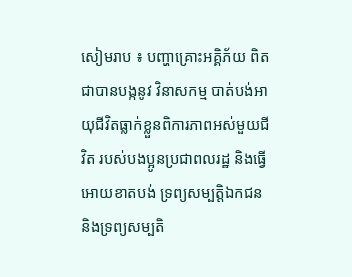សៀមរាប ៖ បញ្ហាគ្រោះអគ្គិភ័យ ពិតជាបានបង្កនូវ វិនាសកម្ម បាត់បង់អាយុជីវិតធ្លាក់ខ្លួនពិការភាពអស់មួយជីវិត របស់បងប្អូនប្រជាពលរដ្ឋ និងធ្វើអោយខាតបង់ ទ្រព្យសម្បត្តិឯកជន និងទ្រព្យសម្បតិ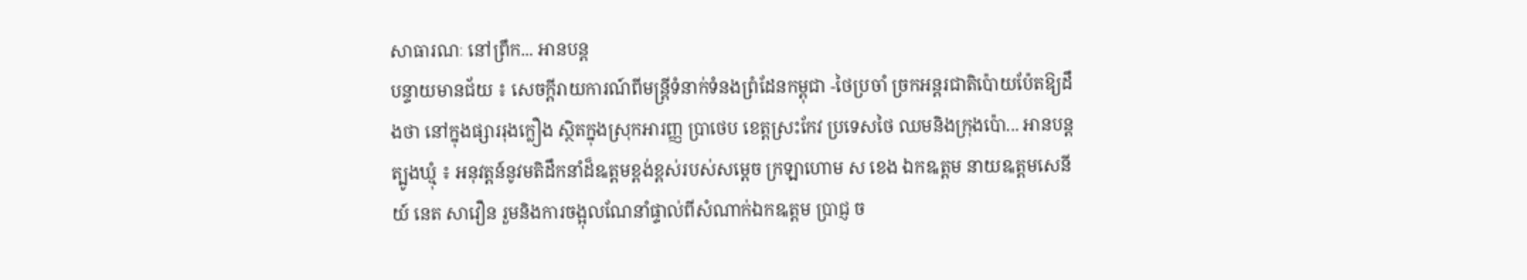សាធារណៈ នៅព្រឹក... អានបន្ត
បន្ទាយមានជ័យ ៖ សេចក្តីរាយការណ៍ពីមន្ត្រីទំនាក់ទំនងព្រំដែនកម្ពុជា -ថៃប្រចាំ ច្រកអន្តរជាតិប៉ោយប៉ែតឱ្យដឹងថា នៅក្នុងផ្សាររុងក្លឿង ស្ថិតក្នុងស្រុកអារញ្ញ ប្រាថេប ខេត្តស្រះកែវ ប្រទេសថៃ ឈមនិងក្រុងប៉ោ... អានបន្ត
ត្បូងឃ្មុំ ៖ អនុវត្តន៍នូវមតិដឹកនាំដ៏ឩត្តមខ្ពង់ខ្ពស់របស់សម្តេច ក្រឡាហោម ស ខេង ឯកឩត្តម នាយឩត្តមសេនីយ៍ នេត សាវឿន រួមនិងការចង្អុលណែនាំផ្ទាល់ពីសំណាក់ឯកឩត្តម ប្រាជ្ញ ច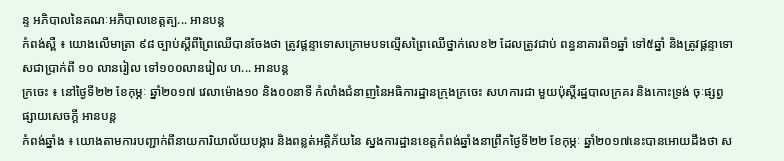ន្ទ អភិបាលនៃគណៈអភិបាលខេត្តត្ប... អានបន្ត
កំពង់ស្ពឺ ៖ យោងលើមាត្រា ៩៨ ច្បាប់ស្តីពីព្រៃឈើបានចែងថា ត្រូវផ្តន្ទាទោសក្រោមបទល្មើសព្រៃឈើថ្នាក់លេខ២ ដែលត្រូវជាប់ ពន្ធនាគារពី១ឆ្នាំ ទៅ៥ឆ្នាំ និងត្រូវផ្តន្ទាទោសជាប្រាក់ពី ១០ លានរៀល ទៅ១០០លានរៀល ហ... អានបន្ត
ក្រចេះ ៖ នៅថ្ងៃទី២២ ខែកុម្ភៈ ឆ្នាំ២០១៧ វេលាម៉ោង១០ និង០០នាទី កំលាំងជំនាញនៃអធិការដ្ឋានក្រុងក្រចេះ សហការជា មួយប៉ុស្តិ៍រដ្ឋបាលក្រគរ និងកោះទ្រង់ ចុៈផ្សព្វផ្សាយសេចក្តី អានបន្ត
កំពង់ឆ្នាំង ៖ យោងតាមការបញ្ជាក់ពីនាយការិយាល័យបង្ការ និងពន្លត់អគ្គិភ័យនៃ ស្នងការដ្ឋានខេត្តកំពង់ឆ្នាំងនាព្រឹកថ្ងៃទី២២ ខែកុម្ភៈ ឆ្នាំ២០១៧នេះបានអោយដឹងថា ស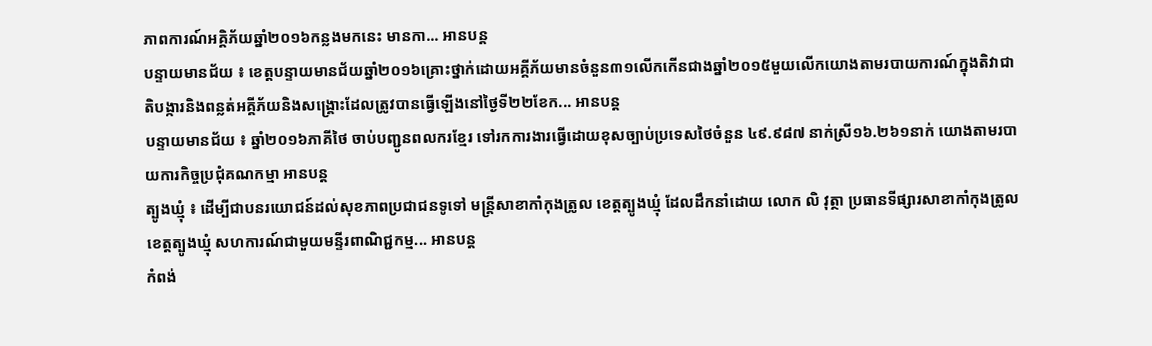ភាពការណ៍អគ្គិភ័យឆ្នាំ២០១៦កន្លងមកនេះ មានកា... អានបន្ត
បន្ទាយមានជ័យ ៖ ខេត្តបន្ទាយមានជ័យឆ្នាំ២០១៦គ្រោះថ្នាក់ដោយអគ្គីភ័យមានចំនួន៣១លើកកើនជាងឆ្នាំ២០១៥មួយលើកយោងតាមរបាយការណ៍ក្នុងតិវាជាតិបង្ការនិងពន្លត់អគ្គីភ័យនិងសង្គ្រោះដែលត្រូវបានធ្វើឡើងនៅថ្ងៃទី២២ខែក... អានបន្ត
បន្ទាយមានជ័យ ៖ ឆ្នាំ២០១៦ភាគីថៃ ចាប់បញ្ជូនពលករខ្មែរ ទៅរកការងារធ្វើដោយខុសច្បាប់ប្រទេសថៃចំនួន ៤៩.៩៨៧ នាក់ស្រី១៦.២៦១នាក់ យោងតាមរបាយការកិច្ចប្រជុំគណកម្មា អានបន្ត
ត្បូងឃ្មុំ ៖ ដើម្បីជាបនរយោជន៍ដល់សុខភាពប្រជាជនទូទៅ មន្ត្រីសាខាកាំកុងត្រូល ខេត្តត្បូងឃ្មុំ ដែលដឹកនាំដោយ លោក លិ វុត្ថា ប្រធានទីផ្សារសាខាកាំកុងត្រូល ខេត្តត្បូងឃ្មុំ សហការណ៍ជាមួយមន្ទីរពាណិជ្ជកម្ម... អានបន្ត
កំពង់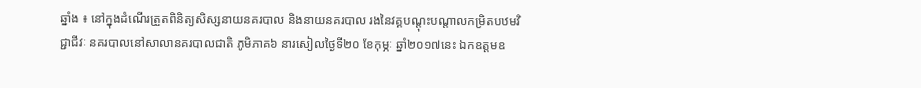ឆ្នាំង ៖ នៅក្នុងដំណើរត្រួតពិនិត្យសិស្សនាយនគរបាល និងនាយនគរបាល រងនៃវគ្គបណ្តុះបណ្តាលកម្រិតបឋមវិជ្ជាជីវៈ នគរបាលនៅសាលានគរបាលជាតិ ភូមិភាគ៦ នារសៀលថ្ងៃទី២០ ខែកុម្ភៈ ឆ្នាំ២០១៧នេះ ឯកឧត្តមឧ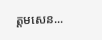ត្តមសេន...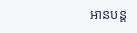អានបន្ត